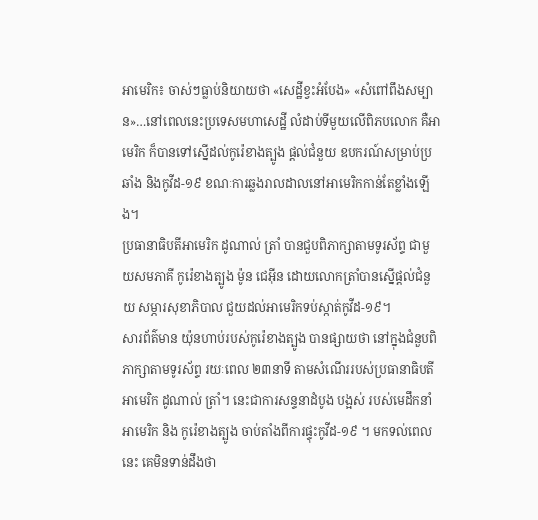អាមេរិក៖ ចាស់ៗធ្លាប់និយាយថា «សេដ្ឋីខ្វះអំបែង» «សំពៅពឹងសម្បាន»…នៅពេលនេះប្រទេសមហាសេដ្ឋី លំដាប់ទីមួយលើពិភបលោក គឺអាមេរិក ក៏បានទៅស្នើដល់កូរ៉េខាងត្បូង ផ្តល់ជំនួយ ឧបករណ៍សម្រាប់ប្រឆាំង និងកូវីដ-១៩ ខណៈការឆ្លងរាលដាលនៅអាមេរិកកាន់តែខ្លាំងឡើង។
ប្រធានាធិបតីអាមេរិក ដូណាល់ ត្រាំ បានជួបពិភាក្សាតាមទូរស័ព្ទ ជាមួយសមភាគី កូរ៉េខាងត្បូង ម៉ូន ជេអ៊ីន ដោយលោកត្រាំបានស្នើផ្តល់ជំនួយ សម្ភារសុខាភិបាល ជួយដល់អាមេរិកទប់ស្កាត់កូវីដ-១៩។
សារព័ត៌មាន យ៉ុនហាប់របស់កូរ៉េខាងត្បូង បានផ្សាយថា នៅក្នុងជំនួបពិភាក្សាតាមទូរស័ព្ទ រយៈពេល ២៣នាទី តាមសំណើររបស់ប្រធានាធិបតីអាមេរិក ដូណាល់ ត្រាំ។ នេះជាការសន្ទនាដំបូង បង្អស់ របស់មេដឹកនាំអាមេរិក និង កូរ៉េខាងត្បូង ចាប់តាំងពីការផ្ទុះកូវីដ-១៩ ។ មកទល់ពេលនេះ គេមិនទាន់ដឹងថា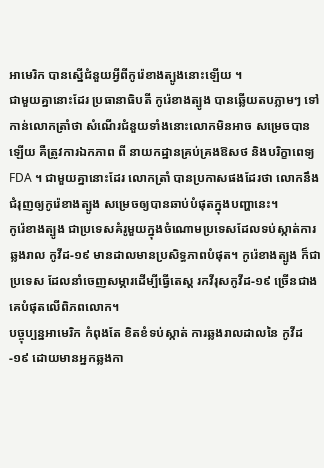អាមេរិក បានស្នើជំនួយអ្វីពីកូរ៉េខាងត្បូងនោះឡើយ ។
ជាមួយគ្នានោះដែរ ប្រធានាធិបតី កូរ៉េខាងត្បូង បានឆ្លើយតបភ្លាមៗ ទៅកាន់លោកត្រាំថា សំណើរជំនួយទាំងនោះលោកមិនអាច សម្រេចបានឡើយ គឺត្រូវការឯកភាព ពី នាយកដ្ឋានគ្រប់គ្រងឱសថ និងបរិក្ខាពេទ្យ FDA ។ ជាមួយគ្នានោះដែរ លោកត្រាំ បានប្រកាសផងដែរថា លោកនឹងជំរុញឲ្យកូរ៉េខាងត្បូង សម្រេចឲ្យបានឆាប់បំផុតក្នុងបញ្ហានេះ។
កូរ៉េខាងត្បូង ជាប្រទេសគំរូមួយក្នុងចំណោមប្រទេសដែលទប់ស្កាត់ការឆ្លងរាល កូវីដ-១៩ មានដាលមានប្រសិទ្ធភាពបំផុត។ កូរ៉េខាងត្បូង ក៏ជាប្រទេស ដែលនាំចេញសម្ភារដើម្បីធ្វើតេស្ត រកវីរុសកូវីដ-១៩ ច្រើនជាងគេបំផុតលើពិភពលោក។
បច្ចុប្បន្នអាមេរិក កំពុងតែ ខិតខំទប់ស្កាត់ ការឆ្លងរាលដាលនៃ កូវីដ-១៩ ដោយមានអ្នកឆ្លងកា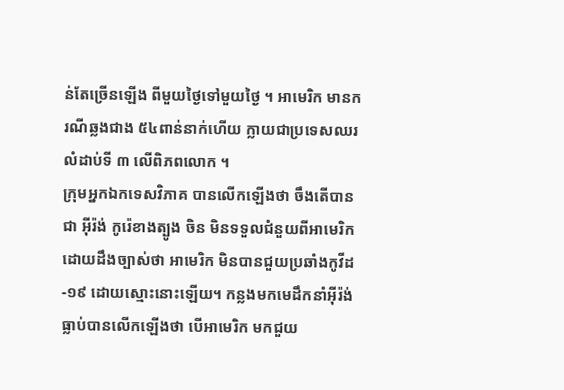ន់តែច្រើនឡើង ពីមួយថ្ងៃទៅមួយថ្ងៃ ។ អាមេរិក មានករណីឆ្លងជាង ៥៤ពាន់នាក់ហើយ ក្លាយជាប្រទេសឈរលំដាប់ទី ៣ លើពិភពលោក ។
ក្រុមអ្នកឯកទេសវិភាគ បានលើកឡើងថា ចឹងតើបានជា អ៊ីរ៉ង់ កូរ៉េខាងត្បូង ចិន មិនទទួលជំនួយពីអាមេរិក ដោយដឹងច្បាស់ថា អាមេរិក មិនបានជួយប្រឆាំងកូវីដ-១៩ ដោយស្មោះនោះឡើយ។ កន្លងមកមេដឹកនាំអ៊ីរ៉ង់ ធ្លាប់បានលើកឡើងថា បើអាមេរិក មកជួយ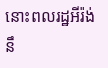នោះពលរដ្ឋអីរ៉ង់នឹ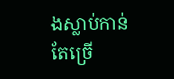ងស្លាប់កាន់តែច្រើ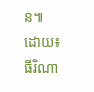ន៕
ដោយ៖ ធីរិណា